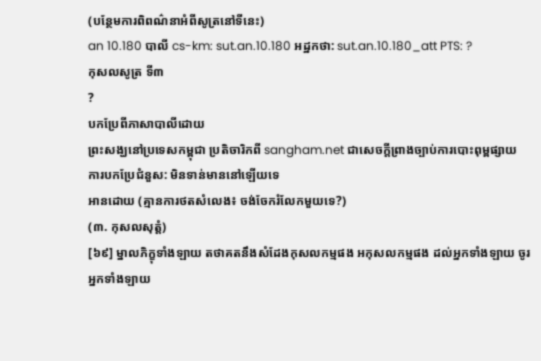(បន្ថែមការពិពណ៌នាអំពីសូត្រនៅទីនេះ)
an 10.180 បាលី cs-km: sut.an.10.180 អដ្ឋកថា: sut.an.10.180_att PTS: ?
កុសលសូត្រ ទី៣
?
បកប្រែពីភាសាបាលីដោយ
ព្រះសង្ឃនៅប្រទេសកម្ពុជា ប្រតិចារិកពី sangham.net ជាសេចក្តីព្រាងច្បាប់ការបោះពុម្ពផ្សាយ
ការបកប្រែជំនួស: មិនទាន់មាននៅឡើយទេ
អានដោយ (គ្មានការថតសំលេង៖ ចង់ចែករំលែកមួយទេ?)
(៣. កុសលសុត្តំ)
[៦៩] ម្នាលភិក្ខុទាំងឡាយ តថាគតនឹងសំដែងកុសលកម្មផង អកុសលកម្មផង ដល់អ្នកទាំងឡាយ ចូរអ្នកទាំងឡាយ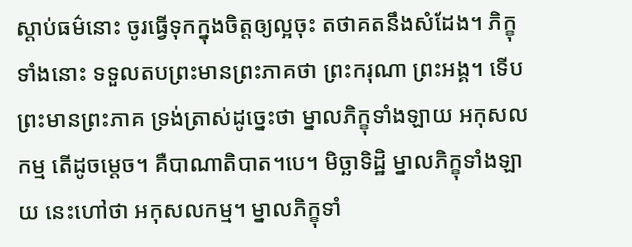ស្តាប់ធម៌នោះ ចូរធ្វើទុកក្នុងចិត្តឲ្យល្អចុះ តថាគតនឹងសំដែង។ ភិក្ខុទាំងនោះ ទទួលតបព្រះមានព្រះភាគថា ព្រះករុណា ព្រះអង្គ។ ទើបព្រះមានព្រះភាគ ទ្រង់ត្រាស់ដូច្នេះថា ម្នាលភិក្ខុទាំងឡាយ អកុសលកម្ម តើដូចម្តេច។ គឺបាណាតិបាត។បេ។ មិច្ឆាទិដ្ឋិ ម្នាលភិក្ខុទាំងឡាយ នេះហៅថា អកុសលកម្ម។ ម្នាលភិក្ខុទាំ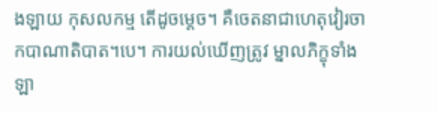ងឡាយ កុសលកម្ម តើដូចម្តេច។ គឺចេតនាជាហេតុវៀរចាកបាណាតិបាត។បេ។ ការយល់ឃើញត្រូវ ម្នាលភិក្ខុទាំងឡា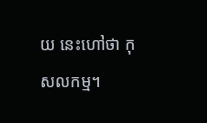យ នេះហៅថា កុសលកម្ម។